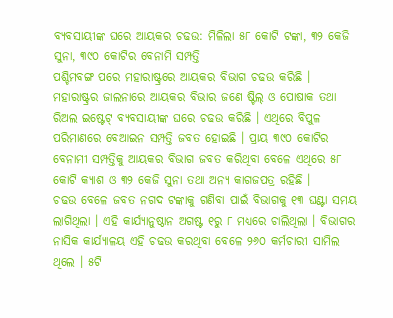ବ୍ୟବସାୟୀଙ୍କ ଘରେ ଆୟକର ଚଢଉ: ମିଳିଲା ୫୮ କୋଟି ଟଙ୍କା, ୩୨ କେଜି ସୁନା, ୩୯୦ କୋଟିର ବେନାମି ସମ୍ପତ୍ତି
ପଶ୍ଚିମବଙ୍ଗ ପରେ ମହାରାଷ୍ଟ୍ରରେ ଆୟକର ବିଭାଗ ଚଢଉ କରିଛି । ମହାରାଷ୍ଟ୍ରର ଜାଲନାରେ ଆୟକର ବିଭାର ଜଣେ ଷ୍ଟିଲ୍ ଓ ପୋଷାକ ତଥା ରିଅଲ ଇଷ୍ଟେଟ୍ ବ୍ୟବସାୟୀଙ୍କ ଘରେ ଚଢଉ କରିଛି । ଏଥିରେ ବିପୁଳ ପରିମାଣରେ ବେଆଇନ ସମ୍ପତ୍ତି ଜବତ ହୋଇଛି । ପ୍ରାୟ ୩୯୦ କୋଟିର ବେନାମୀ ସମ୍ପତ୍ତିକୁ ଆୟକର ବିଭାଗ ଜବତ କରିଥିବା ବେଳେ ଏଥିରେ ୫୮ କୋଟି କ୍ୟାଶ ଓ ୩୨ କେଜି ସୁନା ତଥା ଅନ୍ୟ କାଗଜପତ୍ର ରହିଛି ।
ଚଢଉ ବେଳେ ଜବତ ନଗଦ ଟଙ୍କାକୁ ଗଣିବା ପାଇଁ ବିଭାଗକୁ ୧୩ ଘଣ୍ଟା ସମୟ ଲାଗିଥିଲା । ଏହି କାର୍ଯ୍ୟାନୁଷ୍ଠାନ ଅଗଷ୍ଟ ୧ରୁ ୮ ମଧ୍ୟରେ ଚାଲିଥିଲା । ବିଭାଗର ନାସିକ କାର୍ଯ୍ୟାଳୟ ଏହି ଚଢଉ କରଥିବା ବେଳେ ୨୬୦ କର୍ମଚାରୀ ସାମିଲ ଥିଲେ । ୫ଟି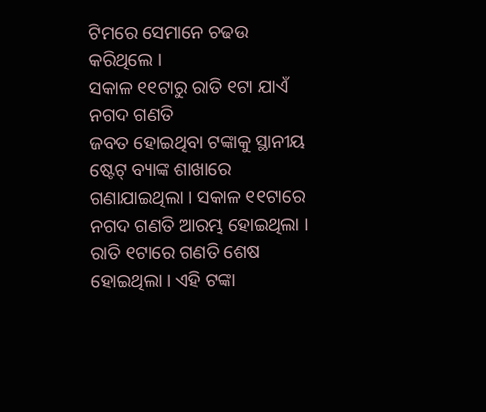ଟିମରେ ସେମାନେ ଚଢଉ କରିଥିଲେ ।
ସକାଳ ୧୧ଟାରୁ ରାତି ୧ଟା ଯାଏଁ ନଗଦ ଗଣତି
ଜବତ ହୋଇଥିବା ଟଙ୍କାକୁ ସ୍ଥାନୀୟ ଷ୍ଟେଟ୍ ବ୍ୟାଙ୍କ ଶାଖାରେ ଗଣାଯାଇଥିଲା । ସକାଳ ୧୧ଟାରେ ନଗଦ ଗଣତି ଆରମ୍ଭ ହୋଇଥିଲା । ରାତି ୧ଟାରେ ଗଣତି ଶେଷ ହୋଇଥିଲା । ଏହି ଟଙ୍କା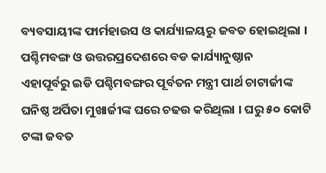ବ୍ୟବସାୟୀଙ୍କ ଫାର୍ମହାଉସ ଓ କାର୍ଯ୍ୟାଳୟରୁ ଜବତ ହୋଇଥିଲା ।
ପଶ୍ଚିମବଙ୍ଗ ଓ ଉତ୍ତରପ୍ରଦେଶରେ ବଡ କାର୍ଯ୍ୟାନୁଷ୍ଠାନ
ଏହାପୂର୍ବରୁ ଇଡି ପଶ୍ଚିମବଙ୍ଗର ପୂର୍ବତନ ମନ୍ତ୍ରୀ ପାର୍ଥ ଚାଟାର୍ଜୀଙ୍କ ଘନିଷ୍ଠ ଅର୍ପିତା ମୁଖାର୍ଜୀଙ୍କ ଘରେ ଚଢଉ କରିଥିଲା । ଘରୁ ୫୦ କୋଟି ଟଙ୍କା ଜବତ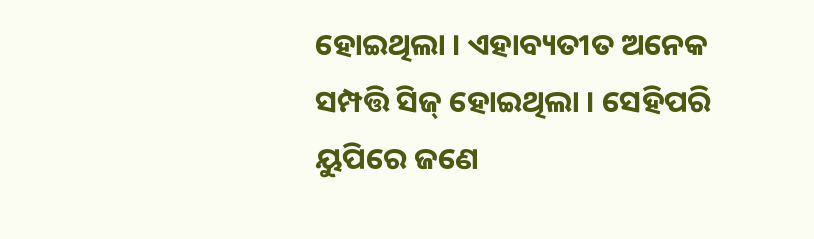ହୋଇଥିଲା । ଏହାବ୍ୟତୀତ ଅନେକ ସମ୍ପତ୍ତି ସିଜ୍ ହୋଇଥିଲା । ସେହିପରି ୟୁପିରେ ଜଣେ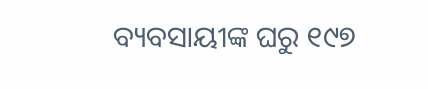ବ୍ୟବସାୟୀଙ୍କ ଘରୁ ୧୯୭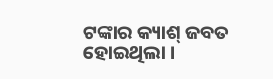ଟଙ୍କାର କ୍ୟାଶ୍ ଜବତ ହୋଇଥିଲା ।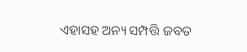ଏହାସହ ଅନ୍ୟ ସମ୍ପତ୍ତି ଜବତ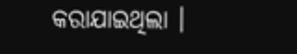କରାଯାଇଥିଲା ।